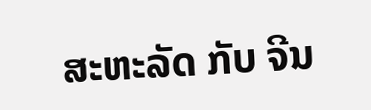ສະຫະລັດ ກັບ ຈີນ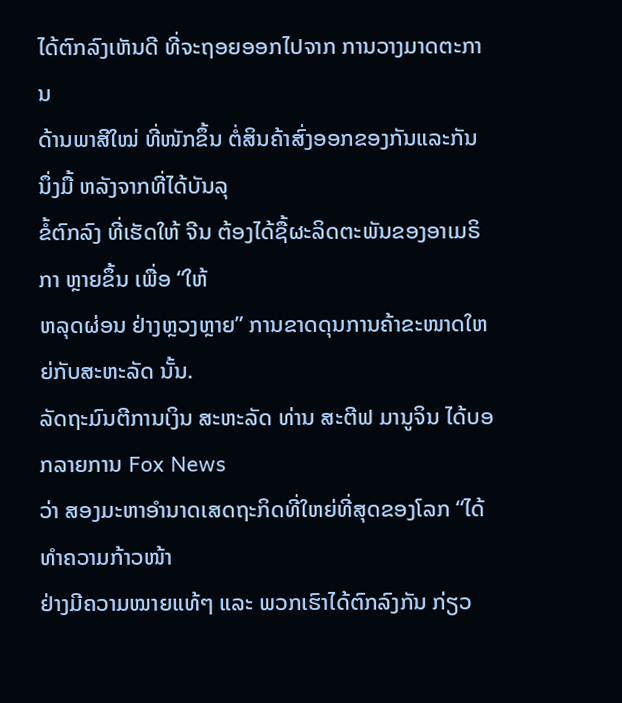ໄດ້ຕົກລົງເຫັນດີ ທີ່ຈະຖອຍອອກໄປຈາກ ການວາງມາດຕະການ
ດ້ານພາສີໃໝ່ ທີ່ໜັກຂຶ້ນ ຕໍ່ສິນຄ້າສົ່ງອອກຂອງກັນແລະກັນ ນຶ່ງມື້ ຫລັງຈາກທີ່ໄດ້ບັນລຸ
ຂໍ້ຕົກລົງ ທີ່ເຮັດໃຫ້ ຈີນ ຕ້ອງໄດ້ຊື້ຜະລິດຕະພັນຂອງອາເມຣິກາ ຫຼາຍຂຶ້ນ ເພື່ອ “ໃຫ້
ຫລຸດຜ່ອນ ຢ່າງຫຼວງຫຼາຍ” ການຂາດດຸນການຄ້າຂະໜາດໃຫຍ່ກັບສະຫະລັດ ນັ້ນ.
ລັດຖະມົນຕີການເງິນ ສະຫະລັດ ທ່ານ ສະຕີຟ ມານູຈິນ ໄດ້ບອກລາຍການ Fox News
ວ່າ ສອງມະຫາອຳນາດເສດຖະກິດທີ່ໃຫຍ່ທີ່ສຸດຂອງໂລກ “ໄດ້ທຳຄວາມກ້າວໜ້າ
ຢ່າງມີຄວາມໝາຍແທ້ໆ ແລະ ພວກເຮົາໄດ້ຕົກລົງກັນ ກ່ຽວ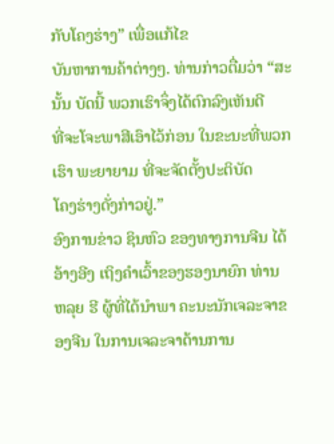ກັບໂຄງຮ່າງ” ເພື່ອແກ້ໄຂ
ບັນຫາການຄ້າຕ່າງໆ. ທ່ານກ່າວຕື່ມວ່າ “ສະນັ້ນ ບັດນີ້ ພວກເຮົາຈຶ່ງໄດ້ຕົກລົງເຫັນດີ
ທີ່ຈະໂຈະພາສີເອົາໄວ້ກ່ອນ ໃນຂະນະທີ່ພວກເຮົາ ພະຍາຍາມ ທີ່ຈະຈັດຕັ້ງປະຕິບັດ
ໂຄງຮ່າງດັ່ງກ່າວຢູ່.”
ອົງການຂ່າວ ຊິນຫົວ ຂອງທາງການຈີນ ໄດ້ອ້າງອີງ ເຖິງຄຳເວົ້າຂອງຮອງນາຍົກ ທ່ານ
ຫລຸຍ ຮີ ຜູ້ທີ່ໄດ້ນຳພາ ຄະນະນັກເຈລະຈາຂອງຈີນ ໃນການເຈລະຈາດ້ານການ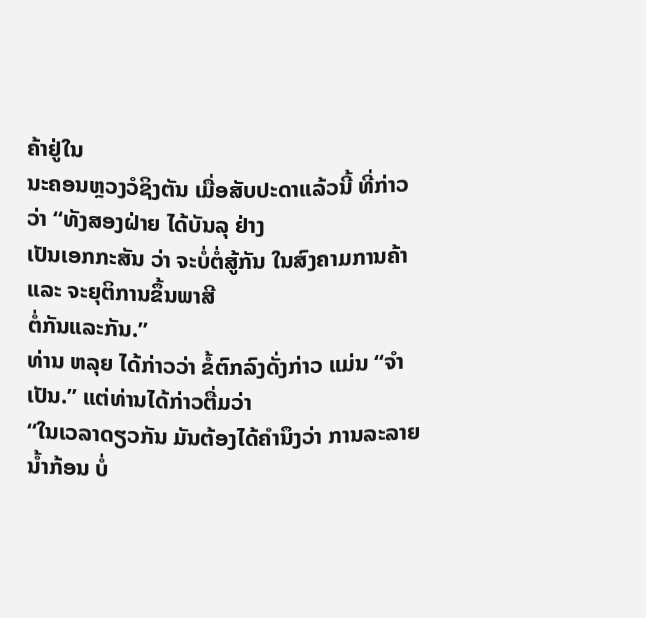ຄ້າຢູ່ໃນ
ນະຄອນຫຼວງວໍຊິງຕັນ ເມື່ອສັບປະດາແລ້ວນີ້ ທີ່ກ່າວວ່າ “ທັງສອງຝ່າຍ ໄດ້ບັນລຸ ຢ່າງ
ເປັນເອກກະສັນ ວ່າ ຈະບໍ່ຕໍ່ສູ້ກັນ ໃນສົງຄາມການຄ້າ ແລະ ຈະຍຸຕິການຂຶ້ນພາສີ
ຕໍ່ກັນແລະກັນ.”
ທ່ານ ຫລຸຍ ໄດ້ກ່າວວ່າ ຂໍ້ຕົກລົງດັ່ງກ່າວ ແມ່ນ “ຈຳເປັນ.” ແຕ່ທ່ານໄດ້ກ່າວຕື່ມວ່າ
“ໃນເວລາດຽວກັນ ມັນຕ້ອງໄດ້ຄຳນຶງວ່າ ການລະລາຍນ້ຳກ້ອນ ບໍ່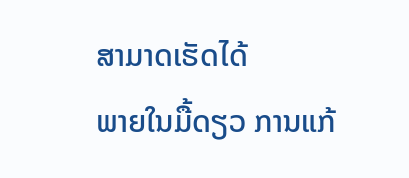ສາມາດເຮັດໄດ້
ພາຍໃນມື້ດຽວ ການແກ້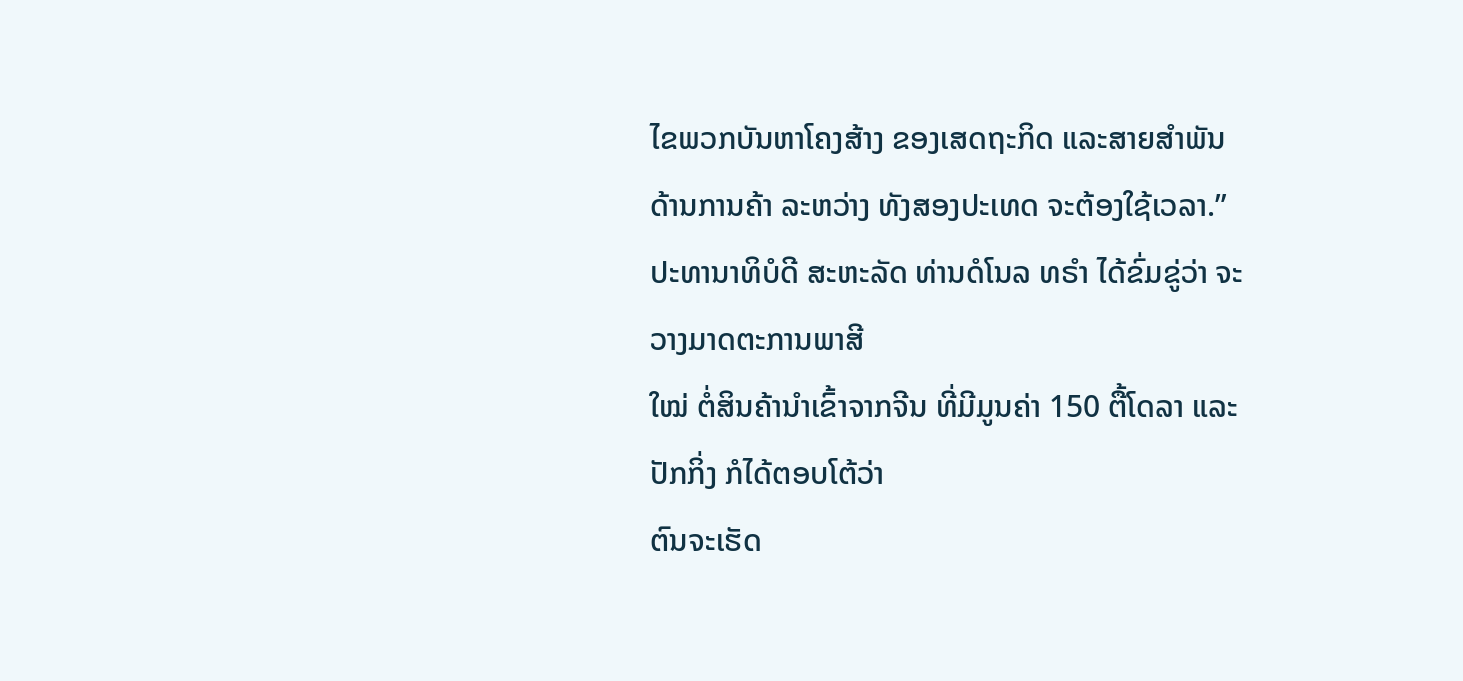ໄຂພວກບັນຫາໂຄງສ້າງ ຂອງເສດຖະກິດ ແລະສາຍສຳພັນ
ດ້ານການຄ້າ ລະຫວ່າງ ທັງສອງປະເທດ ຈະຕ້ອງໃຊ້ເວລາ.”
ປະທານາທິບໍດີ ສະຫະລັດ ທ່ານດໍໂນລ ທຣຳ ໄດ້ຂົ່ມຂູ່ວ່າ ຈະວາງມາດຕະການພາສີ
ໃໝ່ ຕໍ່ສິນຄ້ານຳເຂົ້າຈາກຈີນ ທີ່ມີມູນຄ່າ 150 ຕື້ໂດລາ ແລະປັກກິ່ງ ກໍໄດ້ຕອບໂຕ້ວ່າ
ຕົນຈະເຮັດ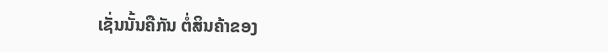ເຊັ່ນນັ້ນຄືກັນ ຕໍ່ສິນຄ້າຂອງ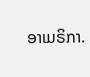ອາເມຣິກາ.